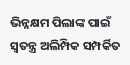ଭିନ୍ନକ୍ଷମ ପିଲାଙ୍କ ପାଇଁ ସ୍ଵତନ୍ତ୍ର ଅଲିମ୍ପିକ ସମ୍ପର୍କିତ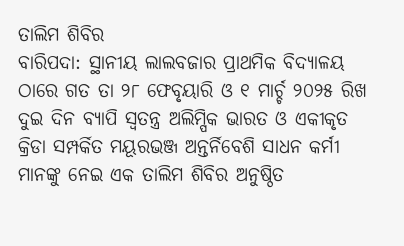ତାଲିମ ଶିବିର
ବାରିପଦା: ସ୍ଥାନୀୟ ଲାଲବଜାର ପ୍ରାଥମିକ ବିଦ୍ୟାଳୟ ଠାରେ ଗତ ତା ୨୮ ଫେବୃୟାରି ଓ ୧ ମାର୍ଚ୍ଚ ୨୦୨୫ ରିଖ ଦୁଇ ଦିନ ବ୍ୟାପି ସ୍ଵତନ୍ତ୍ର ଅଲିମ୍ପିକ ଭାରତ ଓ ଏକୀକୃତ କ୍ରିଡା ସମ୍ପର୍କିତ ମୟୂରଭଞ୍ଜ ଅନ୍ତର୍ନିବେଶି ସାଧନ କର୍ମୀ ମାନଙ୍କୁ ନେଇ ଏକ ତାଲିମ ଶିବିର ଅନୁଷ୍ଠିତ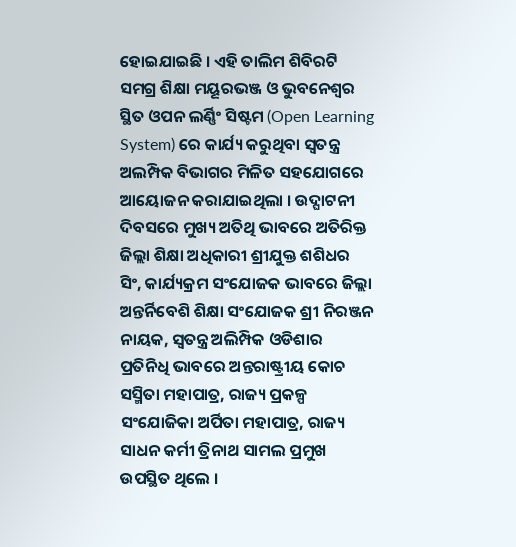ହୋଇଯାଇଛି । ଏହି ତାଲିମ ଶିବିରଟି ସମଗ୍ର ଶିକ୍ଷା ମୟୂରଭଞ୍ଜ ଓ ଭୁବନେଶ୍ବର ସ୍ଥିତ ଓପନ ଲର୍ଣ୍ଣିଂ ସିଷ୍ଟମ (Open Learning System) ରେ କାର୍ଯ୍ୟ କରୁଥିବା ସ୍ଵତନ୍ତ୍ର ଅଲମ୍ପିକ ବିଭାଗର ମିଳିତ ସହଯୋଗରେ ଆୟୋଜନ କରାଯାଇଥିଲା । ଉଦ୍ଘାଟନୀ ଦିବସରେ ମୁଖ୍ୟ ଅତିଥି ଭାବରେ ଅତିରିକ୍ତ ଜିଲ୍ଲା ଶିକ୍ଷା ଅଧିକାରୀ ଶ୍ରୀଯୁକ୍ତ ଶଶିଧର ସିଂ, କାର୍ଯ୍ୟକ୍ରମ ସଂଯୋଜକ ଭାବରେ ଜିଲ୍ଲା ଅନ୍ତର୍ନିବେଶି ଶିକ୍ଷା ସଂଯୋଜକ ଶ୍ରୀ ନିରଞ୍ଜନ ନାୟକ, ସ୍ଵତନ୍ତ୍ର ଅଲିମ୍ପିକ ଓଡିଶାର ପ୍ରତିନିଧି ଭାବରେ ଅନ୍ତରାଷ୍ଟ୍ରୀୟ କୋଚ ସସ୍ମିତା ମହାପାତ୍ର, ରାଜ୍ୟ ପ୍ରକଳ୍ପ ସଂଯୋଜିକା ଅର୍ପିତା ମହାପାତ୍ର, ରାଜ୍ୟ ସାଧନ କର୍ମୀ ତ୍ରିନାଥ ସାମଲ ପ୍ରମୁଖ ଉପସ୍ଥିତ ଥିଲେ ।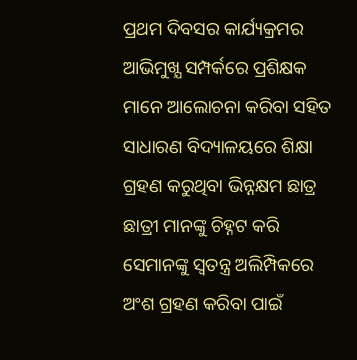ପ୍ରଥମ ଦିବସର କାର୍ଯ୍ୟକ୍ରମର ଆଭିମୁଖ୍ଯ ସମ୍ପର୍କରେ ପ୍ରଶିକ୍ଷକ ମାନେ ଆଲୋଚନା କରିବା ସହିତ ସାଧାରଣ ବିଦ୍ୟାଳୟରେ ଶିକ୍ଷା ଗ୍ରହଣ କରୁଥିବା ଭିନ୍ନକ୍ଷମ ଛାତ୍ର ଛାତ୍ରୀ ମାନଙ୍କୁ ଚିହ୍ନଟ କରି ସେମାନଙ୍କୁ ସ୍ଵତନ୍ତ୍ର ଅଲିମ୍ପିକରେ ଅଂଶ ଗ୍ରହଣ କରିବା ପାଇଁ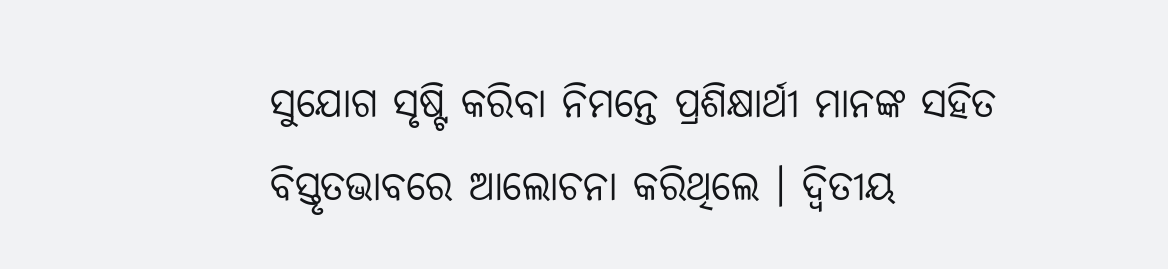ସୁଯୋଗ ସୃଷ୍ଟି କରିବା ନିମନ୍ତେ ପ୍ରଶିକ୍ଷାର୍ଥୀ ମାନଙ୍କ ସହିତ ବିସ୍ତୃତଭାବରେ ଆଲୋଚନା କରିଥିଲେ । ଦ୍ଵିତୀୟ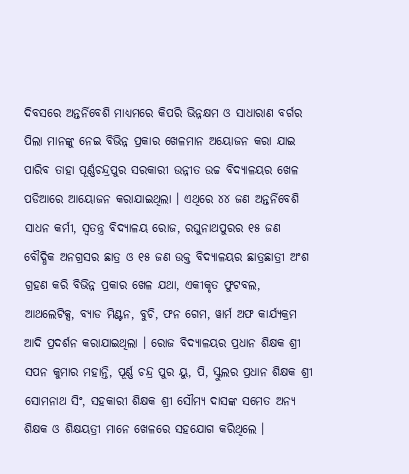ଦିବସରେ ଅନ୍ତର୍ନିବେଶି ମାଧ୍ୟମରେ କିପରି ଭିନ୍ନକ୍ଷମ ଓ ସାଧାରାଣ ବର୍ଗର ପିଲା ମାନଙ୍କୁ ନେଇ ବିଭିନ୍ନ ପ୍ରକାର ଖେଳମାନ ଅୟୋଜନ କରା ଯାଇ ପାରିବ ତାହା ପୂର୍ଣ୍ଣଚନ୍ଦ୍ରପୁର ସରକାରୀ ଉନ୍ନୀତ ଉଚ୍ଚ ବିଦ୍ୟାଳୟର ଖେଳ ପଡିଆରେ ଆୟୋଜନ କରାଯାଇଥିଲା । ଏଥିରେ ୪୪ ଜଣ ଅନ୍ତର୍ନିବେଶି ସାଧନ କର୍ମୀ, ସ୍ଵତନ୍ତ୍ର ବିଦ୍ୟାଳୟ ରୋଜ, ରଘୁନାଥପୁରର ୧୫ ଜଣ ବୌଦ୍ଧିକ ଅନଗ୍ରସର ଛାତ୍ର ଓ ୧୫ ଜଣ ଉକ୍ତ ବିଦ୍ୟାଳୟର ଛାତ୍ରଛାତ୍ରୀ ଅଂଶ ଗ୍ରହଣ କରି ବିଭିନ୍ନ ପ୍ରକାର ଖେଳ ଯଥା, ଏକୀକୃତ ଫୁଟବଲ, ଆଥଲେଟିକ୍ସ, ବ୍ୟାଡ ମିଣ୍ଟନ, ବୁଚି, ଫନ ଗେମ, ୱାର୍ମ ଅଫ କାର୍ଯ୍ୟକ୍ରମ ଆଦି ପ୍ରଦର୍ଶନ କରାଯାଇଥିଲା । ରୋଜ ବିଦ୍ୟାଳୟର ପ୍ରଧାନ ଶିକ୍ଷକ ଶ୍ରୀ ସପନ କୁମାର ମହାନ୍ତି, ପୂର୍ଣ୍ଣ ଚନ୍ଦ୍ର ପୁର ୟୁ, ପି, ସ୍କୁଲର ପ୍ରଧାନ ଶିକ୍ଷକ ଶ୍ରୀ ସୋମନାଥ ସିଂ, ସହକାରୀ ଶିକ୍ଷକ ଶ୍ରୀ ସୌମ୍ଯ ଦାସଙ୍କ ସମେତ ଅନ୍ୟ ଶିକ୍ଷକ ଓ ଶିକ୍ଷୟତ୍ରୀ ମାନେ ଖେଳରେ ସହଯୋଗ କରିଥିଲେ ।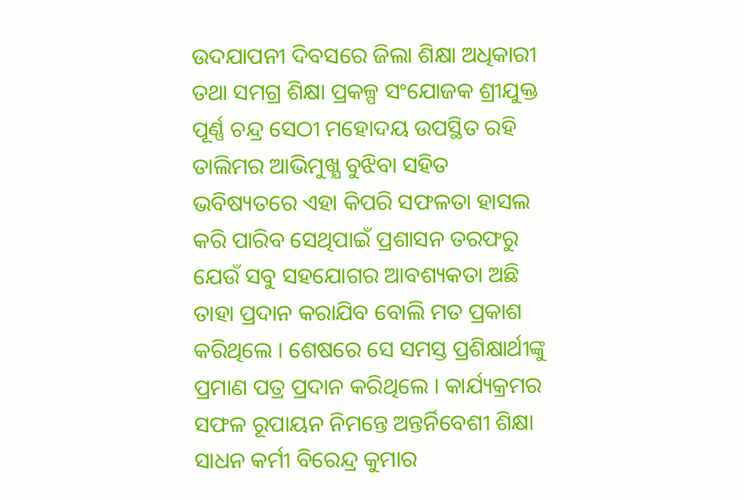ଉଦଯାପନୀ ଦିବସରେ ଜିଲା ଶିକ୍ଷା ଅଧିକାରୀ ତଥା ସମଗ୍ର ଶିକ୍ଷା ପ୍ରକଳ୍ପ ସଂଯୋଜକ ଶ୍ରୀଯୁକ୍ତ ପୂର୍ଣ୍ଣ ଚନ୍ଦ୍ର ସେଠୀ ମହୋଦୟ ଉପସ୍ଥିତ ରହି ତାଲିମର ଆଭିମୁଖ୍ଯ ବୁଝିବା ସହିତ ଭବିଷ୍ୟତରେ ଏହା କିପରି ସଫଳତା ହାସଲ କରି ପାରିବ ସେଥିପାଇଁ ପ୍ରଶାସନ ତରଫରୁ ଯେଉଁ ସବୁ ସହଯୋଗର ଆବଶ୍ୟକତା ଅଛି ତାହା ପ୍ରଦାନ କରାଯିବ ବୋଲି ମତ ପ୍ରକାଶ କରିଥିଲେ । ଶେଷରେ ସେ ସମସ୍ତ ପ୍ରଶିକ୍ଷାର୍ଥୀଙ୍କୁ ପ୍ରମାଣ ପତ୍ର ପ୍ରଦାନ କରିଥିଲେ । କାର୍ଯ୍ୟକ୍ରମର ସଫଳ ରୂପାୟନ ନିମନ୍ତେ ଅନ୍ତର୍ନିବେଶୀ ଶିକ୍ଷା ସାଧନ କର୍ମୀ ବିରେନ୍ଦ୍ର କୁମାର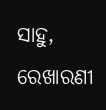ସାହୁ, ରେଖାରଣୀ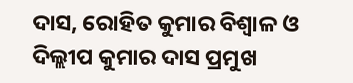ଦାସ, ରୋହିତ କୁମାର ବିଶ୍ଵାଳ ଓ ଦିଲ୍ଲୀପ କୁମାର ଦାସ ପ୍ରମୁଖ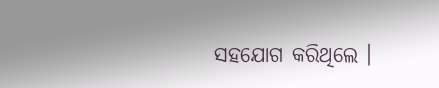ସହଯୋଗ କରିଥିଲେ ।